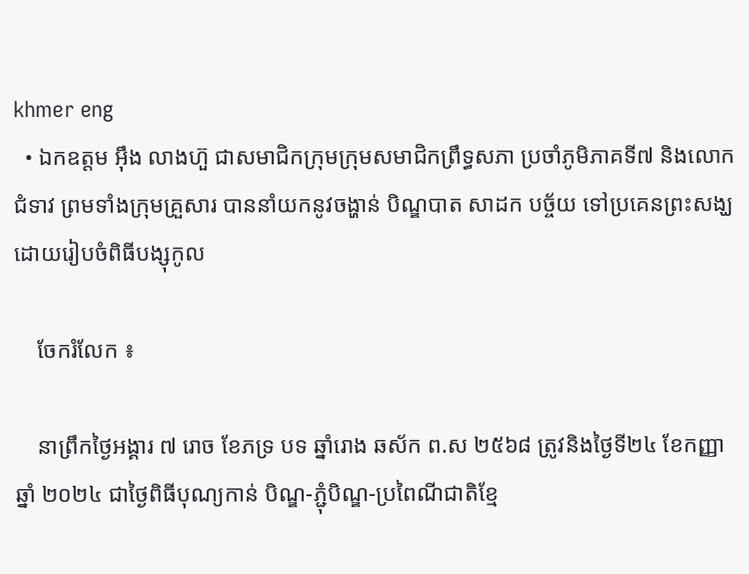khmer eng
  • ឯកឧត្តម អ៊ឹង លាងហ៊ួ ជាសមាជិកក្រុមក្រុមសមាជិកព្រឹទ្ធសភា ប្រចាំភូមិភាគទី៧ និងលោកជំទាវ ព្រមទាំងក្រុមគ្រួសារ បាននាំយកនូវចង្ហាន់ បិណ្ឌបាត សាដក បច្ច័យ ទៅប្រគេនព្រះសង្ឃ ដោយរៀបចំពិធីបង្សុកូល

    ចែករំលែក ៖

    នាព្រឹកថ្ងៃអង្គារ ៧ រោច ខែភទ្រ បទ ឆ្នាំរោង ឆស័ក ព.ស ២៥៦៨ ត្រូវនិងថ្ងៃទី២៤ ខែកញ្ញា ឆ្នាំ ២០២៤ ជាថ្ងៃពិធីបុណ្យកាន់ បិណ្ឌ-ភ្ជុំបិណ្ឌ-ប្រពៃណីជាតិខ្មែ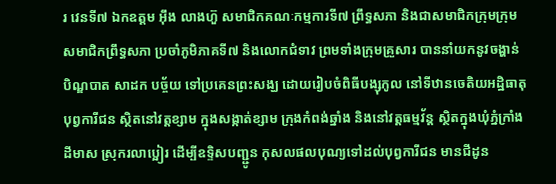រ វេនទី៧ ឯកឧត្តម អ៊ឹង លាងហ៊ួ សមាជិកគណៈកម្មការទី៧ ព្រឹទ្ធសភា និងជាសមាជិកក្រុមក្រុមសមាជិកព្រឹទ្ធសភា ប្រចាំភូមិភាគទី៧ និងលោកជំទាវ ព្រមទាំងក្រុមគ្រួសារ បាននាំយកនូវចង្ហាន់ បិណ្ឌបាត សាដក បច្ច័យ ទៅប្រគេនព្រះសង្ឃ ដោយរៀបចំពិធីបង្សុកូល នៅទីឋានចេតិយអដ្ឋិធាតុបុព្វការីជន ស្ថិតនៅវត្តខ្សាម ក្នុងសង្កាត់ខ្សាម ក្រុងកំពង់ឆ្នាំង និងនៅវត្តធម្មវ័ន្ត ស្ថិតក្នុងឃុំភ្នំក្រាំងដីមាស ស្រុករលាប្អៀរ ដើម្បីឧទ្ទិសបញ្ជ្ជូន កុសលផលបុណ្យទៅដល់បុព្វការីជន មានជីដូន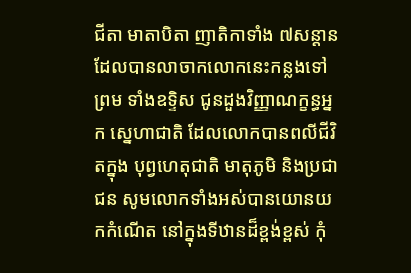ជីតា មាតាបិតា ញាតិកាទាំង ៧សន្ដាន ដែលបានលាចាកលោកនេះកន្លងទៅ ព្រម ទាំងឧទ្ទិស ជូនដួងវិញ្ញាណក្ខន្ធអ្នក ស្នេហាជាតិ ដែលលោកបានពលីជីវិតក្នុង បុព្វហេតុជាតិ មាតុភូមិ និងប្រជាជន សូមលោកទាំងអស់បានយោនយកកំណើត នៅក្នុងទីឋានដ៏ខ្ពង់ខ្ពស់ កុំ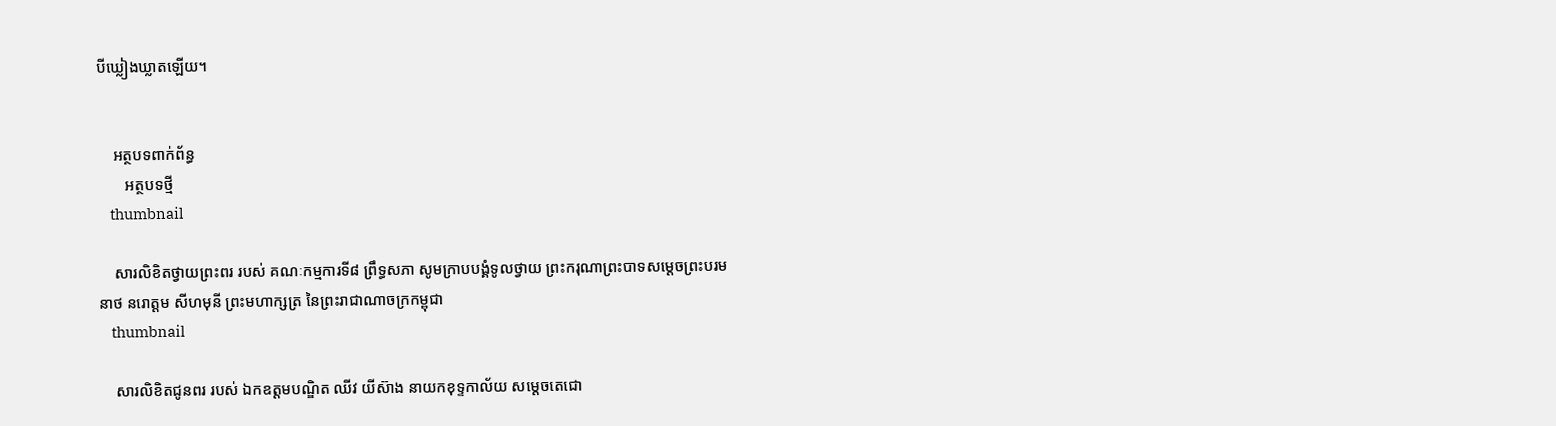បីឃ្លៀងឃ្លាតឡើយ។


    អត្ថបទពាក់ព័ន្ធ
       អត្ថបទថ្មី
    thumbnail

    សារលិខិតថ្វាយព្រះពរ របស់ គណៈកម្មការទី៨ ព្រឹទ្ធសភា សូមក្រាបបង្គំទូលថ្វាយ ព្រះករុណាព្រះបាទសម្តេចព្រះបរមនាថ នរោត្តម សីហមុនី ព្រះមហាក្សត្រ នៃព្រះរាជាណាចក្រកម្ពុជា
    thumbnail

    សារលិខិតជូនពរ របស់ ឯកឧត្តមបណ្ឌិត ឈីវ យីស៊ាង នាយកខុទ្ទកាល័យ សម្តេចតេជោ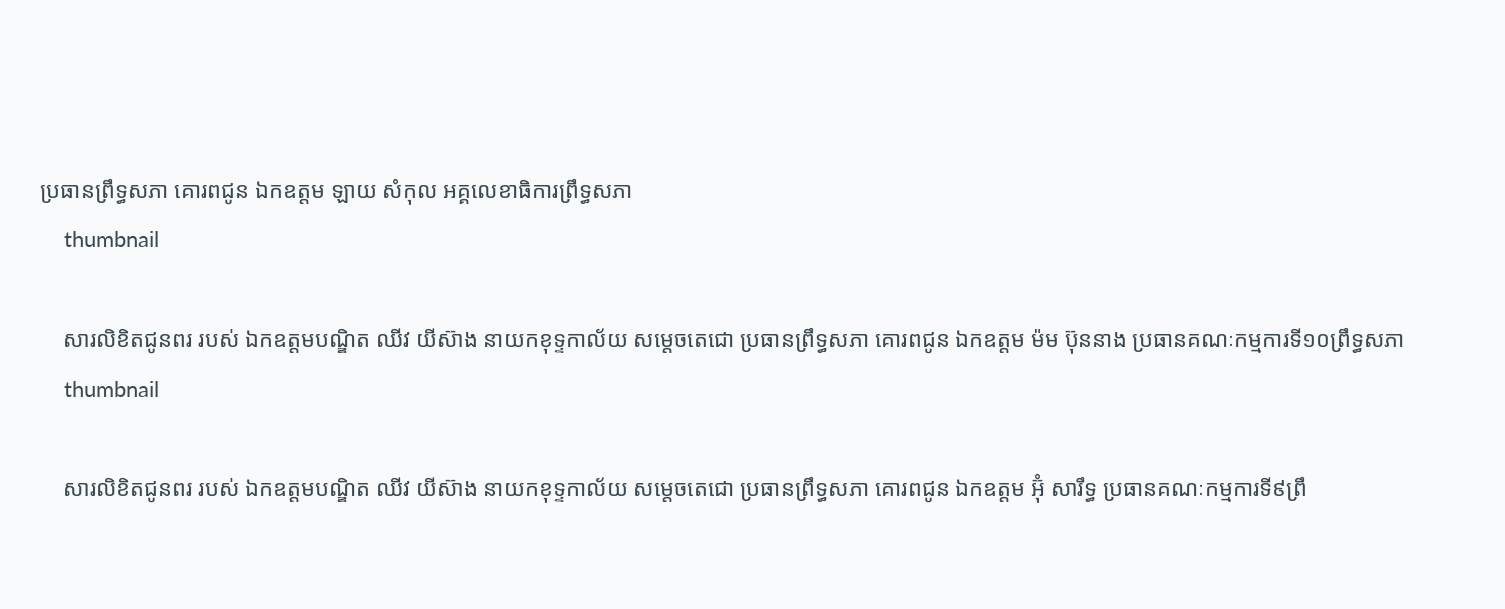ប្រធានព្រឹទ្ធសភា គោរពជូន ឯកឧត្តម ឡាយ សំកុល អគ្គលេខាធិការព្រឹទ្ធសភា
    thumbnail

    សារលិខិតជូនពរ របស់ ឯកឧត្តមបណ្ឌិត ឈីវ យីស៊ាង នាយកខុទ្ទកាល័យ សម្តេចតេជោ ប្រធានព្រឹទ្ធសភា គោរពជូន ឯកឧត្តម ម៉ម ប៊ុននាង ប្រធានគណៈកម្មការទី១០ព្រឹទ្ធសភា
    thumbnail

    សារលិខិតជូនពរ របស់ ឯកឧត្តមបណ្ឌិត ឈីវ យីស៊ាង នាយកខុទ្ទកាល័យ សម្តេចតេជោ ប្រធានព្រឹទ្ធសភា គោរពជូន ឯកឧត្តម អ៊ុំ សារឹទ្ធ ប្រធានគណៈកម្មការទី៩ព្រឹ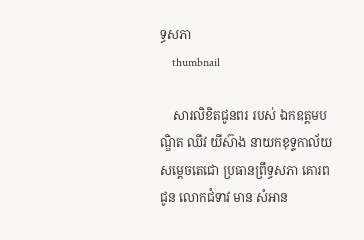ទ្ធសភា
    thumbnail

    សារលិខិតជូនពរ របស់ ឯកឧត្តមបណ្ឌិត ឈីវ យីស៊ាង នាយកខុទ្ទកាល័យ សម្តេចតេជោ ប្រធានព្រឹទ្ធសភា គោរពជូន លោកជំទាវ មាន សំអាន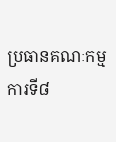ប្រធានគណៈកម្មការទី៨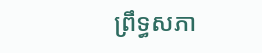ព្រឹទ្ធសភា